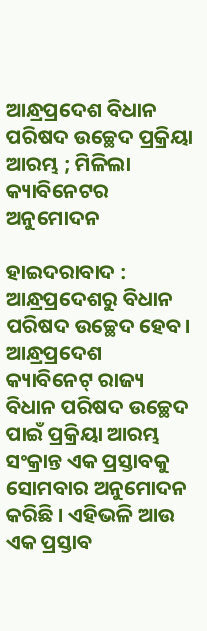ଆନ୍ଧ୍ରପ୍ରଦେଶ ବିଧାନ ପରିଷଦ ଉଚ୍ଛେଦ ପ୍ରକ୍ରିୟା ଆରମ୍ଭ ; ମିଳିଲା କ୍ୟାବିନେଟର ଅନୁମୋଦନ

ହାଇଦରାବାଦ : ଆନ୍ଧ୍ରପ୍ରଦେଶରୁ ବିଧାନ ପରିଷଦ ଉଚ୍ଛେଦ ହେବ। ଆନ୍ଧ୍ରପ୍ରଦେଶ କ୍ୟାବିନେଟ୍‍ ରାଜ୍ୟ ବିଧାନ ପରିଷଦ ଉଚ୍ଛେଦ ପାଇଁ ପ୍ରକ୍ରିୟା ଆରମ୍ଭ ସଂକ୍ରାନ୍ତ ଏକ ପ୍ରସ୍ତାବକୁ ସୋମବାର ଅନୁମୋଦନ କରିଛି । ଏହିଭଳି ଆଉ ଏକ ପ୍ରସ୍ତାବ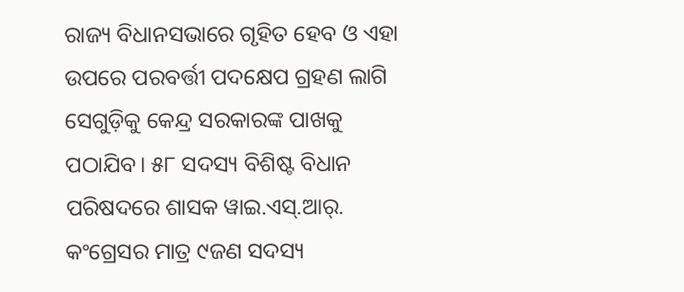ରାଜ୍ୟ ବିଧାନସଭାରେ ଗୃହିତ ହେବ ଓ ଏହା ଉପରେ ପରବର୍ତ୍ତୀ ପଦକ୍ଷେପ ଗ୍ରହଣ ଲାଗି ସେଗୁଡ଼ିକୁ କେନ୍ଦ୍ର ସରକାରଙ୍କ ପାଖକୁ ପଠାଯିବ। ୫୮ ସଦସ୍ୟ ବିଶିଷ୍ଟ ବିଧାନ ପରିଷଦରେ ଶାସକ ୱାଇ.ଏସ୍‍.ଆର୍‍. କଂଗ୍ରେସର ମାତ୍ର ୯ଜଣ ସଦସ୍ୟ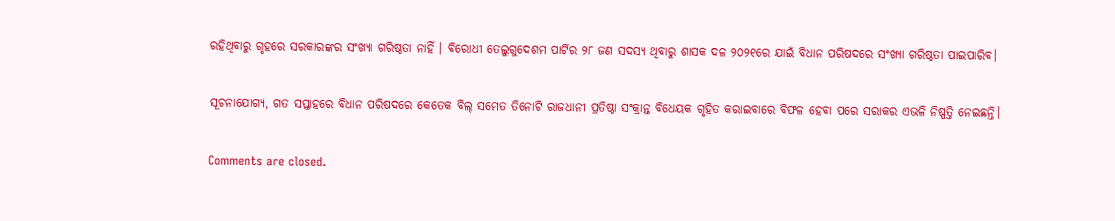ରହିଥିବାରୁ ଗୃହ‌ରେ ସରକାରଙ୍କର ସଂଖ୍ୟା ଗରିଷ୍ଠତା ନାହିଁ । ବିରୋଧୀ ତେଲୁଗୁଦେଶମ ପାର୍ଟିର ୨୮ ଜଣ ସଦସ୍ୟ ଥିବାରୁ ଶାସକ ଦଳ ୨୦୨୧ରେ ଯାଇଁ ବିଧାନ ପରିଷଦରେ ସଂଖ୍ୟା ଗରିଷ୍ଠତା ପାଇପାରିବ।

ସୂଚନାଯୋଗ୍ୟ, ଗତ ସପ୍ତାହରେ ବିଧାନ ପରିଷଦରେ କେତେକ ବିଲ୍ ସମେତ ତିନୋଟି ରାଜଧାନୀ ପ୍ରତିଷ୍ଠା ସଂକ୍ରାନ୍ତ ବିଧେୟକ ଗୃହିତ କରାଇବାରେ ବିଫଳ ହେବା ପରେ ସରାକର ଏଭଳି ନିଷ୍ପତ୍ତି ନେଇଛନ୍ତି।

Comments are closed.